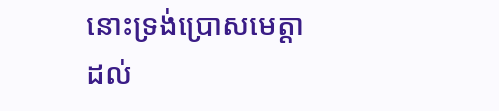នោះទ្រង់ប្រោសមេត្តាដល់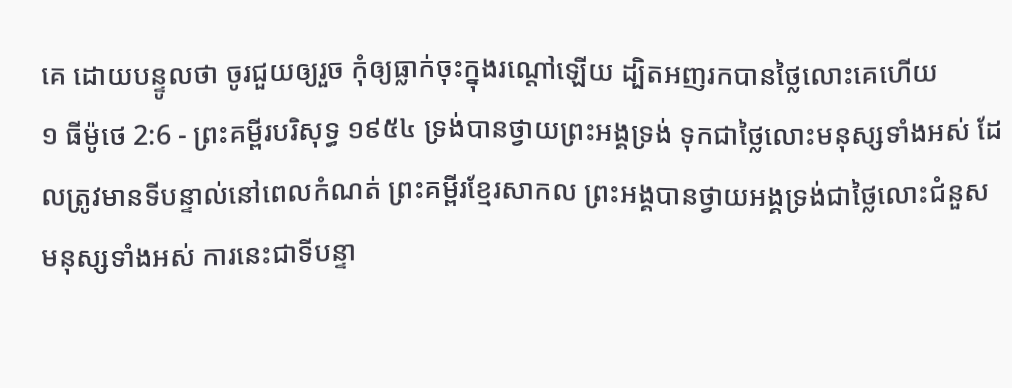គេ ដោយបន្ទូលថា ចូរជួយឲ្យរួច កុំឲ្យធ្លាក់ចុះក្នុងរណ្តៅឡើយ ដ្បិតអញរកបានថ្លៃលោះគេហើយ
១ ធីម៉ូថេ 2:6 - ព្រះគម្ពីរបរិសុទ្ធ ១៩៥៤ ទ្រង់បានថ្វាយព្រះអង្គទ្រង់ ទុកជាថ្លៃលោះមនុស្សទាំងអស់ ដែលត្រូវមានទីបន្ទាល់នៅពេលកំណត់ ព្រះគម្ពីរខ្មែរសាកល ព្រះអង្គបានថ្វាយអង្គទ្រង់ជាថ្លៃលោះជំនួសមនុស្សទាំងអស់ ការនេះជាទីបន្ទា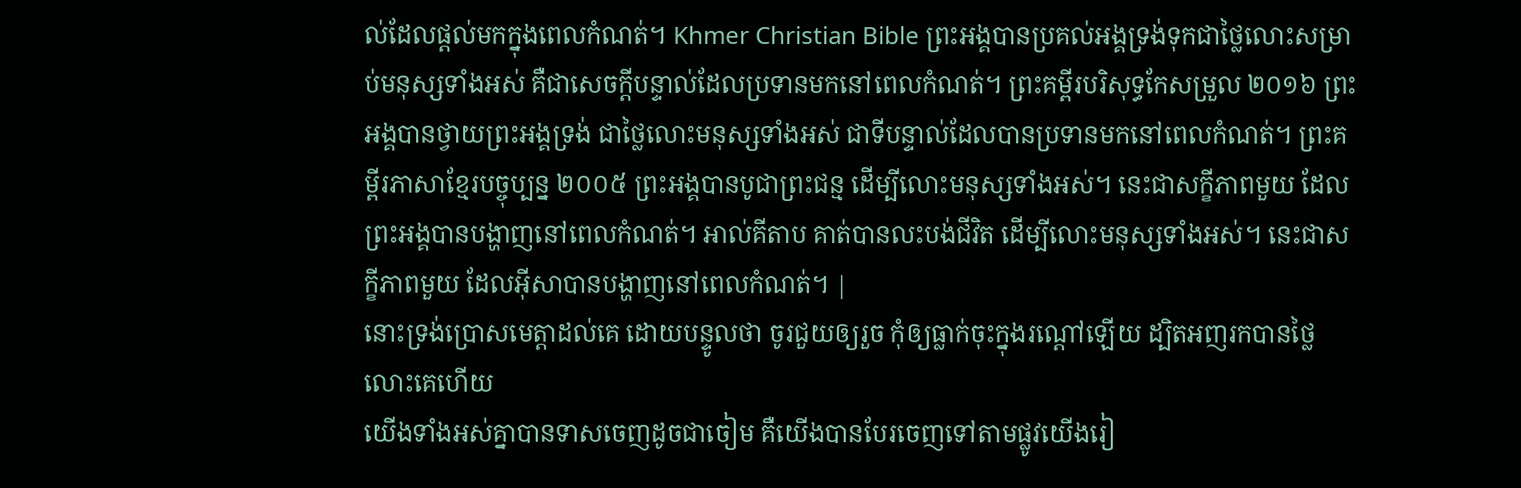ល់ដែលផ្ដល់មកក្នុងពេលកំណត់។ Khmer Christian Bible ព្រះអង្គបានប្រគល់អង្គទ្រង់ទុកជាថ្លៃលោះសម្រាប់មនុស្សទាំងអស់ គឺជាសេចក្ដីបន្ទាល់ដែលប្រទានមកនៅពេលកំណត់។ ព្រះគម្ពីរបរិសុទ្ធកែសម្រួល ២០១៦ ព្រះអង្គបានថ្វាយព្រះអង្គទ្រង់ ជាថ្លៃលោះមនុស្សទាំងអស់ ជាទីបន្ទាល់ដែលបានប្រទានមកនៅពេលកំណត់។ ព្រះគម្ពីរភាសាខ្មែរបច្ចុប្បន្ន ២០០៥ ព្រះអង្គបានបូជាព្រះជន្ម ដើម្បីលោះមនុស្សទាំងអស់។ នេះជាសក្ខីភាពមួយ ដែលព្រះអង្គបានបង្ហាញនៅពេលកំណត់។ អាល់គីតាប គាត់បានលះបង់ជីវិត ដើម្បីលោះមនុស្សទាំងអស់។ នេះជាសក្ខីភាពមួយ ដែលអ៊ីសាបានបង្ហាញនៅពេលកំណត់។ |
នោះទ្រង់ប្រោសមេត្តាដល់គេ ដោយបន្ទូលថា ចូរជួយឲ្យរួច កុំឲ្យធ្លាក់ចុះក្នុងរណ្តៅឡើយ ដ្បិតអញរកបានថ្លៃលោះគេហើយ
យើងទាំងអស់គ្នាបានទាសចេញដូចជាចៀម គឺយើងបានបែរចេញទៅតាមផ្លូវយើងរៀ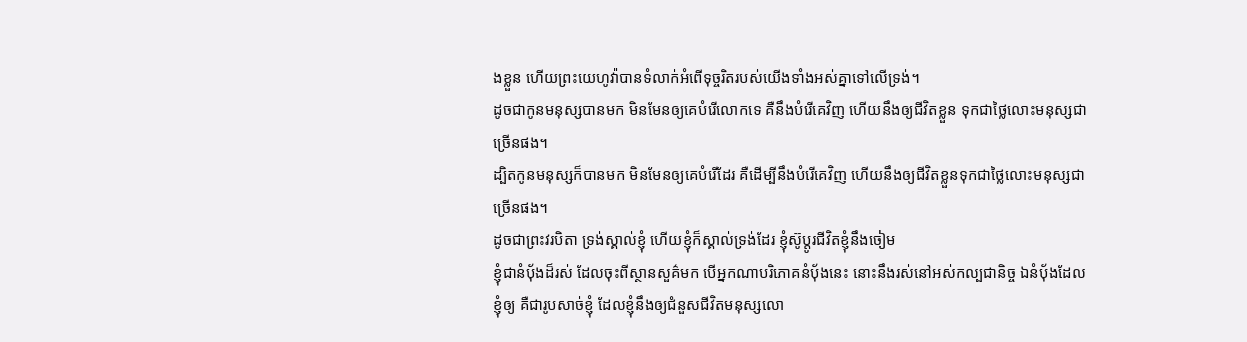ងខ្លួន ហើយព្រះយេហូវ៉ាបានទំលាក់អំពើទុច្ចរិតរបស់យើងទាំងអស់គ្នាទៅលើទ្រង់។
ដូចជាកូនមនុស្សបានមក មិនមែនឲ្យគេបំរើលោកទេ គឺនឹងបំរើគេវិញ ហើយនឹងឲ្យជីវិតខ្លួន ទុកជាថ្លៃលោះមនុស្សជាច្រើនផង។
ដ្បិតកូនមនុស្សក៏បានមក មិនមែនឲ្យគេបំរើដែរ គឺដើម្បីនឹងបំរើគេវិញ ហើយនឹងឲ្យជីវិតខ្លួនទុកជាថ្លៃលោះមនុស្សជាច្រើនផង។
ដូចជាព្រះវរបិតា ទ្រង់ស្គាល់ខ្ញុំ ហើយខ្ញុំក៏ស្គាល់ទ្រង់ដែរ ខ្ញុំស៊ូប្តូរជីវិតខ្ញុំនឹងចៀម
ខ្ញុំជានំបុ័ងដ៏រស់ ដែលចុះពីស្ថានសួគ៌មក បើអ្នកណាបរិភោគនំបុ័ងនេះ នោះនឹងរស់នៅអស់កល្បជានិច្ច ឯនំបុ័ងដែលខ្ញុំឲ្យ គឺជារូបសាច់ខ្ញុំ ដែលខ្ញុំនឹងឲ្យជំនួសជីវិតមនុស្សលោ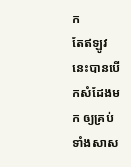ក
តែឥឡូវនេះបានបើកសំដែងមក ឲ្យគ្រប់ទាំងសាស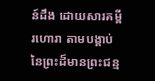ន៍ដឹង ដោយសារគម្ពីរហោរា តាមបង្គាប់នៃព្រះដ៏មានព្រះជន្ម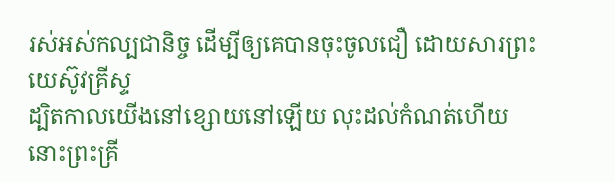រស់អស់កល្បជានិច្ច ដើម្បីឲ្យគេបានចុះចូលជឿ ដោយសារព្រះយេស៊ូវគ្រីស្ទ
ដ្បិតកាលយើងនៅខ្សោយនៅឡើយ លុះដល់កំណត់ហើយ នោះព្រះគ្រី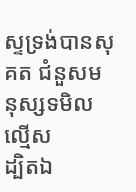ស្ទទ្រង់បានសុគត ជំនួសមនុស្សទមិលល្មើស
ដ្បិតឯ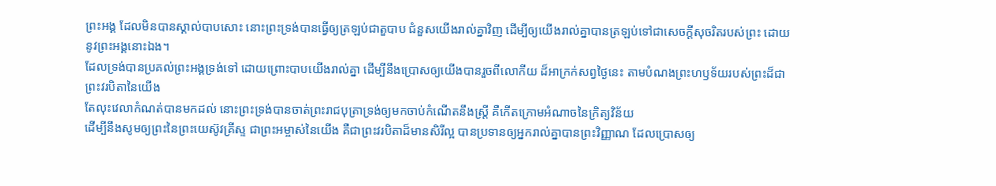ព្រះអង្គ ដែលមិនបានស្គាល់បាបសោះ នោះព្រះទ្រង់បានធ្វើឲ្យត្រឡប់ជាតួបាប ជំនួសយើងរាល់គ្នាវិញ ដើម្បីឲ្យយើងរាល់គ្នាបានត្រឡប់ទៅជាសេចក្ដីសុចរិតរបស់ព្រះ ដោយនូវព្រះអង្គនោះឯង។
ដែលទ្រង់បានប្រគល់ព្រះអង្គទ្រង់ទៅ ដោយព្រោះបាបយើងរាល់គ្នា ដើម្បីនឹងប្រោសឲ្យយើងបានរួចពីលោកីយ ដ៏អាក្រក់សព្វថ្ងៃនេះ តាមបំណងព្រះហឫទ័យរបស់ព្រះដ៏ជាព្រះវរបិតានៃយើង
តែលុះវេលាកំណត់បានមកដល់ នោះព្រះទ្រង់បានចាត់ព្រះរាជបុត្រាទ្រង់ឲ្យមកចាប់កំណើតនឹងស្ត្រី គឺកើតក្រោមអំណាចនៃក្រិត្យវិន័យ
ដើម្បីនឹងសូមឲ្យព្រះនៃព្រះយេស៊ូវគ្រីស្ទ ជាព្រះអម្ចាស់នៃយើង គឺជាព្រះវរបិតាដ៏មានសិរីល្អ បានប្រទានឲ្យអ្នករាល់គ្នាបានព្រះវិញ្ញាណ ដែលប្រោសឲ្យ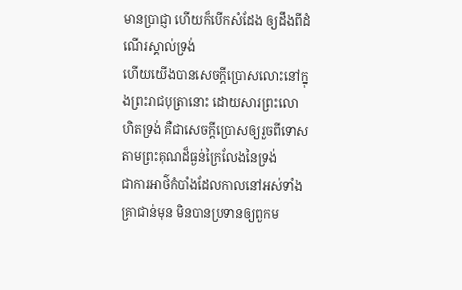មានប្រាជ្ញា ហើយក៏បើកសំដែង ឲ្យដឹងពីដំណើរស្គាល់ទ្រង់
ហើយយើងបានសេចក្ដីប្រោសលោះនៅក្នុងព្រះរាជបុត្រានោះ ដោយសារព្រះលោហិតទ្រង់ គឺជាសេចក្ដីប្រោសឲ្យរួចពីទោស តាមព្រះគុណដ៏ធ្ងន់ក្រៃលែងនៃទ្រង់
ជាការអាថ៌កំបាំងដែលកាលនៅអស់ទាំងគ្រាជាន់មុន មិនបានប្រទានឲ្យពួកម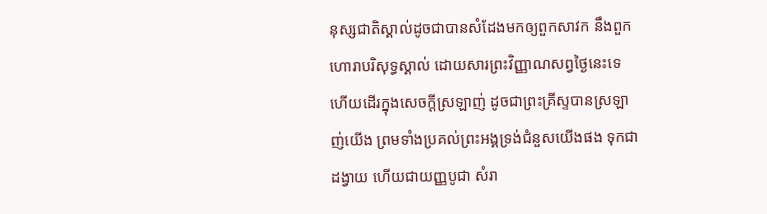នុស្សជាតិស្គាល់ដូចជាបានសំដែងមកឲ្យពួកសាវក នឹងពួកហោរាបរិសុទ្ធស្គាល់ ដោយសារព្រះវិញ្ញាណសព្វថ្ងៃនេះទេ
ហើយដើរក្នុងសេចក្ដីស្រឡាញ់ ដូចជាព្រះគ្រីស្ទបានស្រឡាញ់យើង ព្រមទាំងប្រគល់ព្រះអង្គទ្រង់ជំនួសយើងផង ទុកជាដង្វាយ ហើយជាយញ្ញបូជា សំរា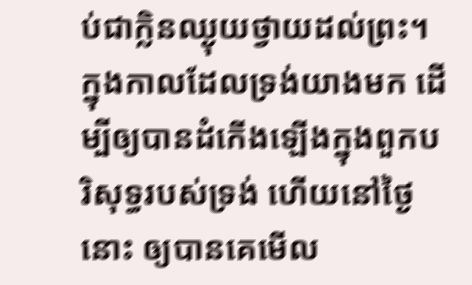ប់ជាក្លិនឈ្ងុយថ្វាយដល់ព្រះ។
ក្នុងកាលដែលទ្រង់យាងមក ដើម្បីឲ្យបានដំកើងឡើងក្នុងពួកបរិសុទ្ធរបស់ទ្រង់ ហើយនៅថ្ងៃនោះ ឲ្យបានគេមើល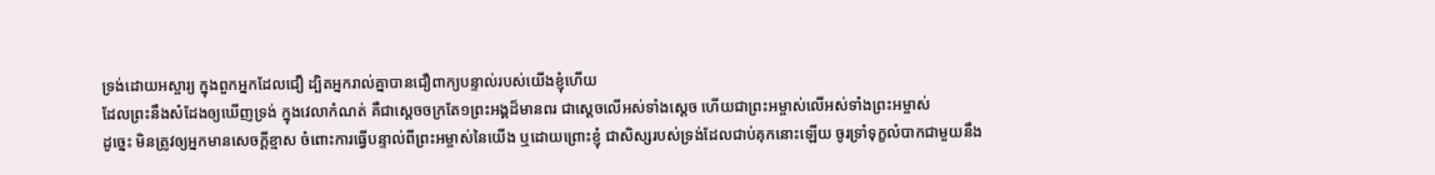ទ្រង់ដោយអស្ចារ្យ ក្នុងពួកអ្នកដែលជឿ ដ្បិតអ្នករាល់គ្នាបានជឿពាក្យបន្ទាល់របស់យើងខ្ញុំហើយ
ដែលព្រះនឹងសំដែងឲ្យឃើញទ្រង់ ក្នុងវេលាកំណត់ គឺជាស្តេចចក្រតែ១ព្រះអង្គដ៏មានពរ ជាស្តេចលើអស់ទាំងស្តេច ហើយជាព្រះអម្ចាស់លើអស់ទាំងព្រះអម្ចាស់
ដូច្នេះ មិនត្រូវឲ្យអ្នកមានសេចក្ដីខ្មាស ចំពោះការធ្វើបន្ទាល់ពីព្រះអម្ចាស់នៃយើង ឬដោយព្រោះខ្ញុំ ជាសិស្សរបស់ទ្រង់ដែលជាប់គុកនោះឡើយ ចូរទ្រាំទុក្ខលំបាកជាមួយនឹង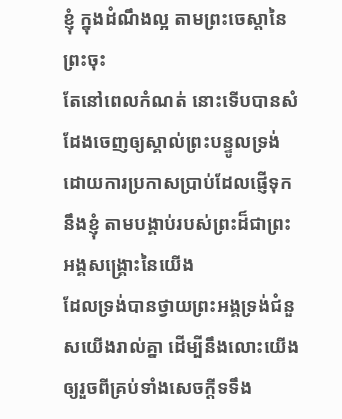ខ្ញុំ ក្នុងដំណឹងល្អ តាមព្រះចេស្តានៃព្រះចុះ
តែនៅពេលកំណត់ នោះទើបបានសំដែងចេញឲ្យស្គាល់ព្រះបន្ទូលទ្រង់ ដោយការប្រកាសប្រាប់ដែលផ្ញើទុកនឹងខ្ញុំ តាមបង្គាប់របស់ព្រះដ៏ជាព្រះអង្គសង្គ្រោះនៃយើង
ដែលទ្រង់បានថ្វាយព្រះអង្គទ្រង់ជំនួសយើងរាល់គ្នា ដើម្បីនឹងលោះយើងឲ្យរួចពីគ្រប់ទាំងសេចក្ដីទទឹង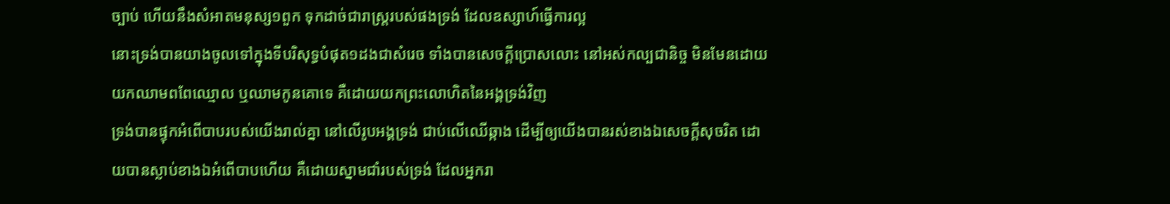ច្បាប់ ហើយនឹងសំអាតមនុស្ស១ពួក ទុកដាច់ជារាស្ត្ររបស់ផងទ្រង់ ដែលឧស្សាហ៍ធ្វើការល្អ
នោះទ្រង់បានយាងចូលទៅក្នុងទីបរិសុទ្ធបំផុត១ដងជាសំរេច ទាំងបានសេចក្ដីប្រោសលោះ នៅអស់កល្បជានិច្ច មិនមែនដោយយកឈាមពពែឈ្មោល ឬឈាមកូនគោទេ គឺដោយយកព្រះលោហិតនៃអង្គទ្រង់វិញ
ទ្រង់បានផ្ទុកអំពើបាបរបស់យើងរាល់គ្នា នៅលើរូបអង្គទ្រង់ ជាប់លើឈើឆ្កាង ដើម្បីឲ្យយើងបានរស់ខាងឯសេចក្ដីសុចរិត ដោយបានស្លាប់ខាងឯអំពើបាបហើយ គឺដោយស្នាមជាំរបស់ទ្រង់ ដែលអ្នករា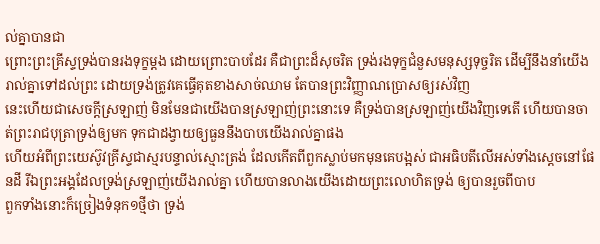ល់គ្នាបានជា
ព្រោះព្រះគ្រីស្ទទ្រង់បានរងទុក្ខម្តង ដោយព្រោះបាបដែរ គឺជាព្រះដ៏សុចរិត ទ្រង់រងទុក្ខជំនួសមនុស្សទុច្ចរិត ដើម្បីនឹងនាំយើងរាល់គ្នាទៅដល់ព្រះ ដោយទ្រង់ត្រូវគេធ្វើគុតខាងសាច់ឈាម តែបានព្រះវិញ្ញាណប្រោសឲ្យរស់វិញ
នេះហើយជាសេចក្ដីស្រឡាញ់ មិនមែនជាយើងបានស្រឡាញ់ព្រះនោះទេ គឺទ្រង់បានស្រឡាញ់យើងវិញទេតើ ហើយបានចាត់ព្រះរាជបុត្រាទ្រង់ឲ្យមក ទុកជាដង្វាយឲ្យធួននឹងបាបយើងរាល់គ្នាផង
ហើយអំពីព្រះយេស៊ូវគ្រីស្ទជាស្មរបន្ទាល់ស្មោះត្រង់ ដែលកើតពីពួកស្លាប់មកមុនគេបង្អស់ ជាអធិបតីលើអស់ទាំងស្តេចនៅផែនដី រីឯព្រះអង្គដែលទ្រង់ស្រឡាញ់យើងរាល់គ្នា ហើយបានលាងយើងដោយព្រះលោហិតទ្រង់ ឲ្យបានរួចពីបាប
ពួកទាំងនោះក៏ច្រៀងទំនុក១ថ្មីថា ទ្រង់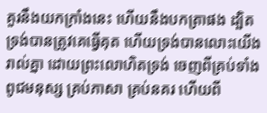គួរនឹងយកក្រាំងនេះ ហើយនឹងបកត្រាផង ដ្បិតទ្រង់បានត្រូវគេធ្វើគុត ហើយទ្រង់បានលោះយើងរាល់គ្នា ដោយព្រះលោហិតទ្រង់ ចេញពីគ្រប់ទាំងពូជមនុស្ស គ្រប់ភាសា គ្រប់នគរ ហើយពី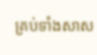គ្រប់ទាំងសាស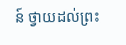ន៍ ថ្វាយដល់ព្រះ